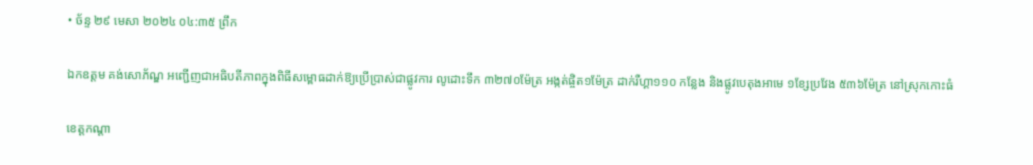• ច័ន្ទ ២៩ មេសា ២០២៤ ០៤:៣៥ ព្រឹក

ឯកឧត្តម គង់សោភ័ណ្ឌ អញ្ជើញជាអធិបតីភាពក្នុងពិធីសម្ពោធដាក់ឱ្យប្រើប្រាស់ជាផ្លូវការ លូដោះទឹក ៣២៧០ម៉ែត្រ អង្កត់ផ្ចិត១ម៉ែត្រ ដាក់រឺហ្គា១១០ កន្លែង និងផ្លូវបេតុងអាមេ ១ខ្សែប្រវែង ៥៣៦ម៉ែត្រ នៅស្រុកកោះធំ

ខេត្តកណ្តា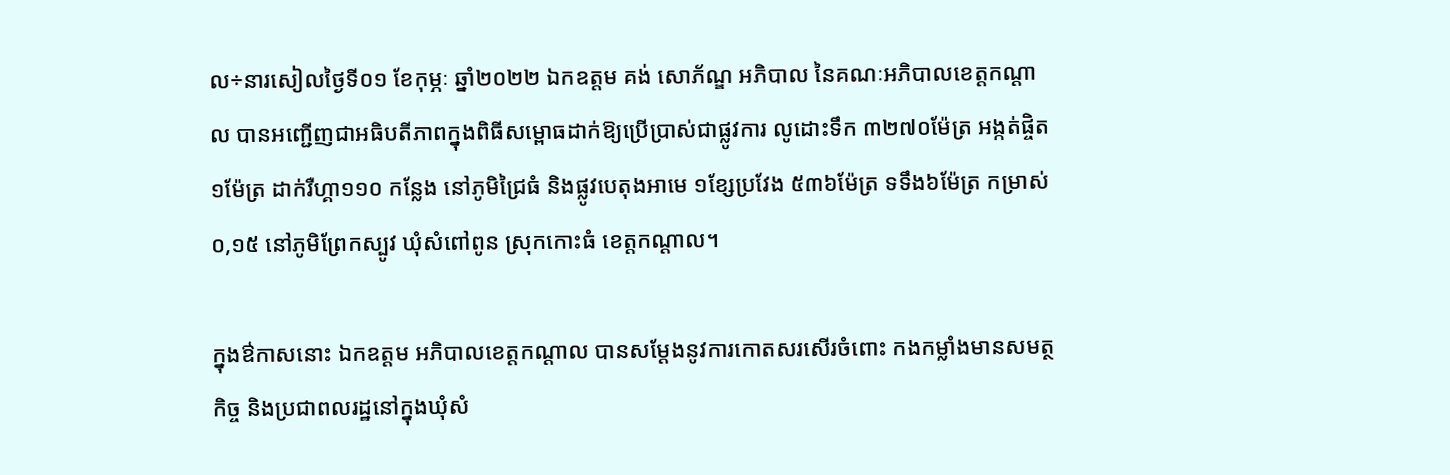ល÷នារសៀលថ្ងៃទី០១ ខែកុម្ភៈ ឆ្នាំ២០២២ ឯកឧត្តម គង់ សោភ័ណ្ឌ អភិបាល នៃគណៈអភិបាលខេត្តកណ្ដាល បានអញ្ជើញជាអធិបតីភាពក្នុងពិធីសម្ពោធដាក់ឱ្យប្រើប្រាស់ជាផ្លូវការ លូដោះទឹក ៣២៧០ម៉ែត្រ អង្កត់ផ្ចិត១ម៉ែត្រ ដាក់រឺហ្គា១១០ កន្លែង នៅភូមិជ្រៃធំ និងផ្លូវបេតុងអាមេ ១ខ្សែប្រវែង ៥៣៦ម៉ែត្រ ទទឹង៦ម៉ែត្រ កម្រាស់០,១៥ នៅភូមិព្រែកស្បូវ ឃុំសំពៅពូន ស្រុកកោះធំ ខេត្តកណ្ដាល។

ក្នុងឳកាសនោះ ឯកឧត្តម អភិបាលខេត្តកណ្ដាល បានសម្ដែងនូវការកោតសរសើរចំពោះ កងកម្លាំងមានសមត្ថកិច្ច និងប្រជាពលរដ្ឋនៅក្នុងឃុំសំ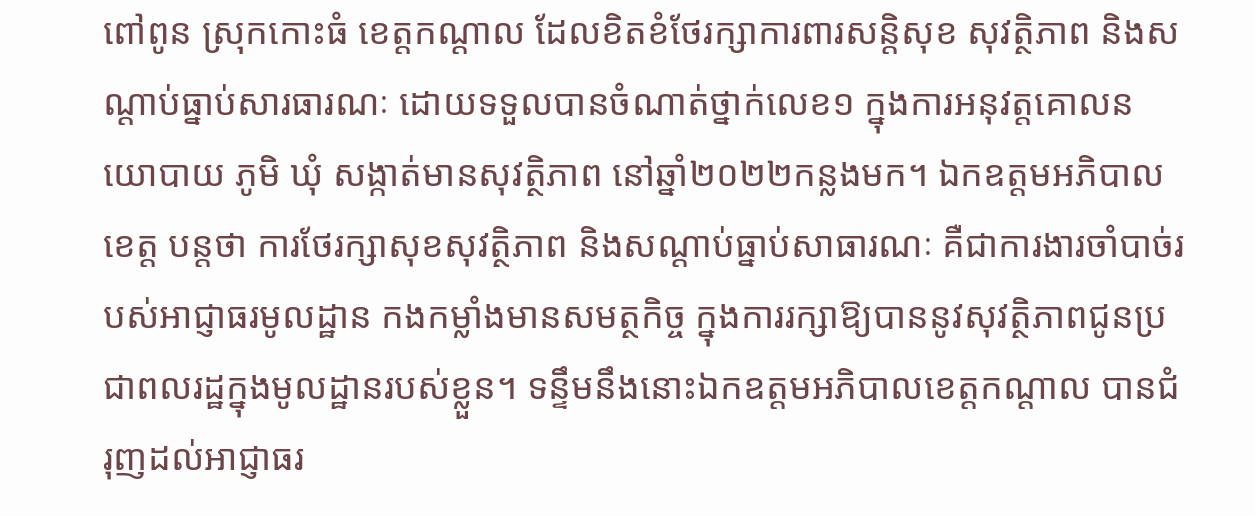ពៅពូន ស្រុកកោះធំ ខេត្តកណ្ដាល ដែលខិតខំថែរក្សាការពារសន្តិសុខ សុវត្ថិភាព និងសណ្ដាប់ធ្នាប់សារធារណៈ ដោយទទួលបានចំណាត់ថ្នាក់លេខ១ ក្នុងការអនុវត្តគោលនយោបាយ ភូមិ ឃុំ សង្កាត់មានសុវត្ថិភាព នៅឆ្នាំ២០២២កន្លងមក។ ឯកឧត្តមអភិបាលខេត្ត បន្តថា ការថែរក្សាសុខសុវត្ថិភាព និងសណ្ដាប់ធ្នាប់សាធារណៈ គឺជាការងារចាំបាច់របស់អាជ្ញាធរមូលដ្ឋាន កងកម្លាំងមានសមត្ថកិច្ច ក្នុងការរក្សាឱ្យបាននូវសុវត្ថិភាពជូនប្រជាពលរដ្ឋក្នុងមូលដ្ឋានរបស់ខ្លួន។ ទន្ទឹមនឹងនោះឯកឧត្តមអភិបាលខេត្តកណ្ដាល បានជំរុញដល់អាជ្ញាធរ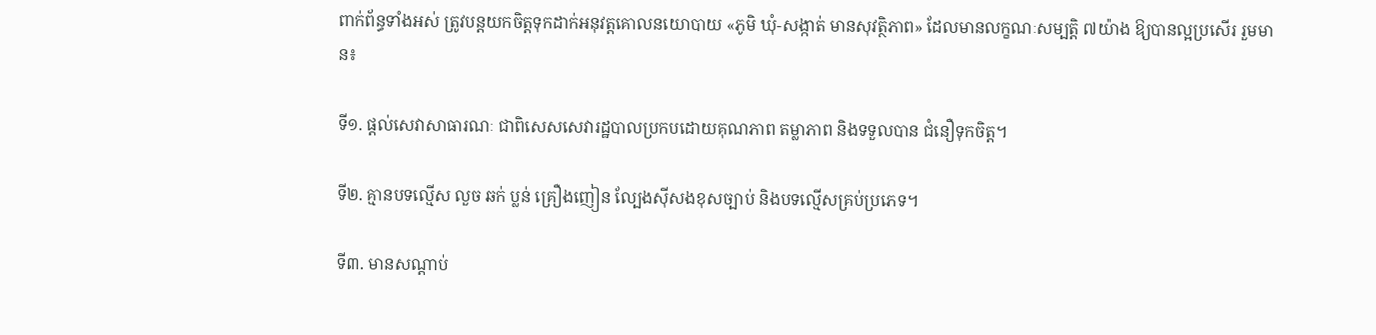ពាក់ព័ន្ធទាំងអស់ ត្រូវបន្តយកចិត្តទុកដាក់អនុវត្តគោលនយោបាយ «ភូមិ ឃុំ-សង្កាត់ មានសុវត្ថិភាព» ដែលមានលក្ខណៈសម្បត្តិ ៧យ៉ាង ឱ្យបានល្អប្រសើរ រួមមាន៖

ទី១. ផ្តល់សេវាសាធារណៈ ជាពិសេសសេវារដ្ឋបាលប្រកបដោយគុណភាព តម្លាភាព និងទទួលបាន ជំនឿទុកចិត្ត។

ទី២. គ្មានបទល្មើស លួច ឆក់ ប្លន់ គ្រឿងញៀន ល្បែងស៊ីសងខុសច្បាប់ និងបទល្មើសគ្រប់ប្រភេទ។

ទី៣. មានសណ្តាប់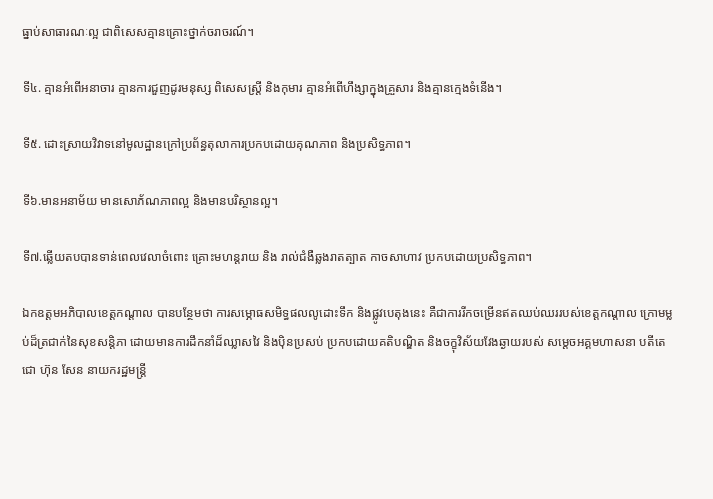ធ្នាប់សាធារណៈល្អ ជាពិសេសគ្មានគ្រោះថ្នាក់ចរាចរណ៍។

ទី៤. គ្មានអំពើអនាចារ គ្មានការជួញដូរមនុស្ស ពិសេសស្រ្តី និងកុមារ គ្មានអំពើហឹង្សាក្នុងគ្រួសារ និងគ្មានក្មេងទំនើង។

ទី៥. ដោះស្រាយវិវាទនៅមូលដ្ឋានក្រៅប្រព័ន្ធតុលាការប្រកបដោយគុណភាព និងប្រសិទ្ធភាព។

ទី៦.មានអនាម័យ មានសោភ័ណភាពល្អ និងមានបរិស្ថានល្អ។

ទី៧.ឆ្លើយតបបានទាន់ពេលវេលាចំពោះ គ្រោះមហន្តរាយ និង រាល់ជំងឺឆ្លងរាតត្បាត កាចសាហាវ ប្រកបដោយប្រសិទ្ធភាព។

ឯកឧត្តមអភិបាលខេត្តកណ្ដាល បានបន្ថែមថា ការសម្ភោធសមិទ្ធផលលូដោះទឹក និងផ្លូវបេតុងនេះ គឺជាការរីកចម្រើនឥតឈប់ឈររបស់ខេត្តកណ្តាល ក្រោមម្លប់ដ៏ត្រជាក់នៃសុខសន្តិភា ដោយមានការដឹកនាំដ៏ឈ្លាសវៃ និងប៉ិនប្រសប់ ប្រកបដោយគតិបណ្ឌិត និងចក្ខុវិស័យវែងឆ្ងាយរបស់ សម្ដេចអគ្គមហាសនា បតីតេជោ ហ៊ុន សែន នាយករដ្ឋមន្ត្រី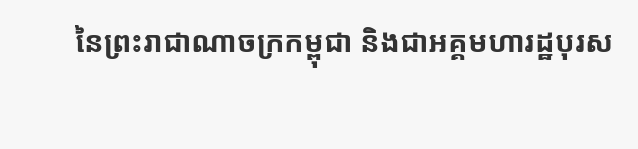នៃព្រះរាជាណាចក្រកម្ពុជា និងជាអគ្គមហារដ្ឋបុរស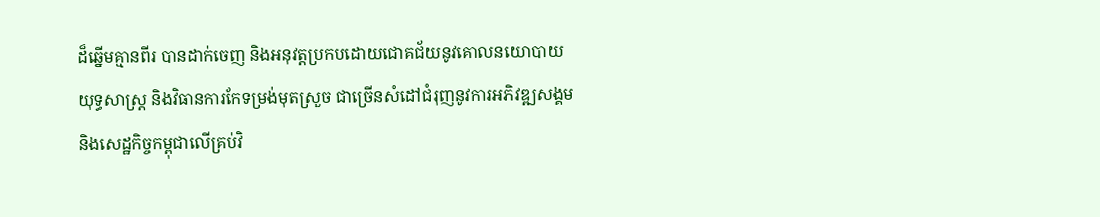ដ៏ឆ្នើមគ្មានពីរ បានដាក់ចេញ និងអនុវត្តប្រកបដោយជោគជ័យនូវគោលនយោបាយយុទ្ធសាស្ត្រ និងវិធានការកែទម្រង់មុតស្រួច ជាច្រើនសំដៅជំរុញនូវការអភិវឌ្ឍសង្គម និងសេដ្ឋកិច្ចកម្ពុជាលើគ្រប់វិ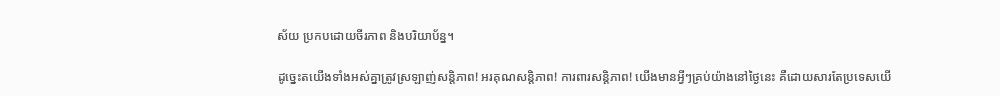ស័យ ប្រកបដោយចីរភាព និងបរិយាប័ន្ន។

ដូច្នេះតយើងទាំងអស់គ្នាត្រូវស្រឡាញ់សន្តិភាព! អរគុណសន្តិភាព! ការពារសន្តិភាព! យើងមានអ្វីៗគ្រប់យ៉ាងនៅថ្ងៃនេះ គឺដោយសារតែប្រទេសយើ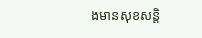ងមានសុខសន្តិ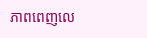ភាពពេញលេ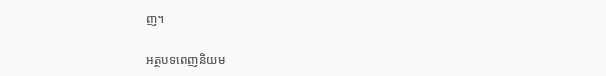ញ។

អត្ថបទពេញនិយម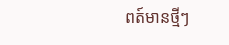ពត៍មានថ្មីៗ